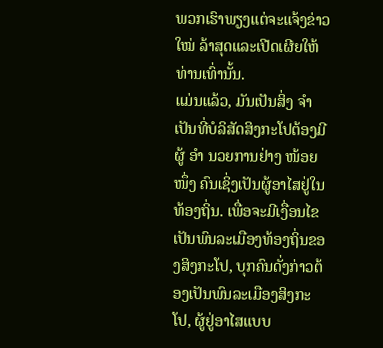ພວກເຮົາພຽງແຕ່ຈະແຈ້ງຂ່າວ ໃໝ່ ລ້າສຸດແລະເປີດເຜີຍໃຫ້ທ່ານເທົ່ານັ້ນ.
ແມ່ນແລ້ວ, ມັນເປັນສິ່ງ ຈຳ ເປັນທີ່ບໍລິສັດສິງກະໂປຕ້ອງມີຜູ້ ອຳ ນວຍການຢ່າງ ໜ້ອຍ ໜຶ່ງ ຄົນເຊິ່ງເປັນຜູ້ອາໄສຢູ່ໃນທ້ອງຖິ່ນ. ເພື່ອຈະມີເງື່ອນໄຂເປັນພົນລະເມືອງທ້ອງຖິ່ນຂອງສິງກະໂປ, ບຸກຄົນດັ່ງກ່າວຕ້ອງເປັນພົນລະເມືອງສິງກະໂປ, ຜູ້ຢູ່ອາໄສແບບ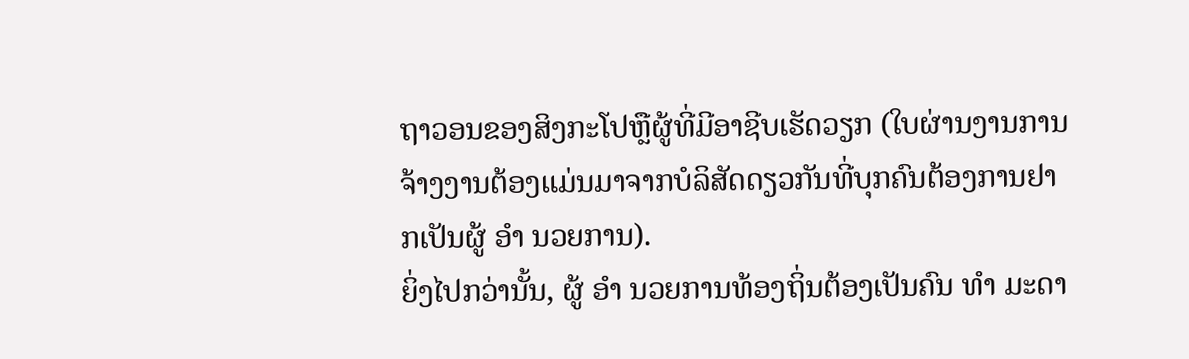ຖາວອນຂອງສິງກະໂປຫຼືຜູ້ທີ່ມີອາຊີບເຮັດວຽກ (ໃບຜ່ານງານການຈ້າງງານຕ້ອງແມ່ນມາຈາກບໍລິສັດດຽວກັນທີ່ບຸກຄົນຕ້ອງການຢາກເປັນຜູ້ ອຳ ນວຍການ).
ຍິ່ງໄປກວ່ານັ້ນ, ຜູ້ ອຳ ນວຍການທ້ອງຖິ່ນຕ້ອງເປັນຄົນ ທຳ ມະດາ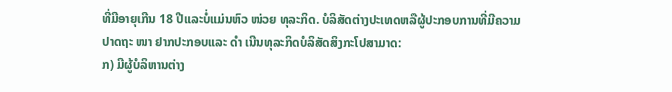ທີ່ມີອາຍຸເກີນ 18 ປີແລະບໍ່ແມ່ນຫົວ ໜ່ວຍ ທຸລະກິດ. ບໍລິສັດຕ່າງປະເທດຫລືຜູ້ປະກອບການທີ່ມີຄວາມປາດຖະ ໜາ ຢາກປະກອບແລະ ດຳ ເນີນທຸລະກິດບໍລິສັດສິງກະໂປສາມາດ:
ກ) ມີຜູ້ບໍລິຫານຕ່າງ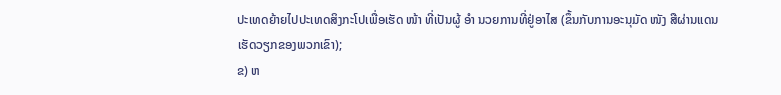ປະເທດຍ້າຍໄປປະເທດສິງກະໂປເພື່ອເຮັດ ໜ້າ ທີ່ເປັນຜູ້ ອຳ ນວຍການທີ່ຢູ່ອາໄສ (ຂຶ້ນກັບການອະນຸມັດ ໜັງ ສືຜ່ານແດນເຮັດວຽກຂອງພວກເຂົາ);
ຂ) ຫ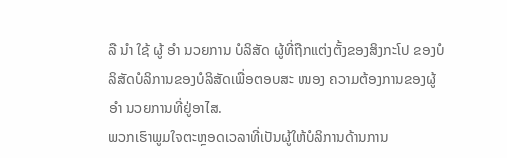ລື ນຳ ໃຊ້ ຜູ້ ອຳ ນວຍການ ບໍລິສັດ ຜູ້ທີ່ຖືກແຕ່ງຕັ້ງຂອງສິງກະໂປ ຂອງບໍລິສັດບໍລິການຂອງບໍລິສັດເພື່ອຕອບສະ ໜອງ ຄວາມຕ້ອງການຂອງຜູ້ ອຳ ນວຍການທີ່ຢູ່ອາໄສ.
ພວກເຮົາພູມໃຈຕະຫຼອດເວລາທີ່ເປັນຜູ້ໃຫ້ບໍລິການດ້ານການ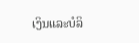ເງິນແລະບໍລິ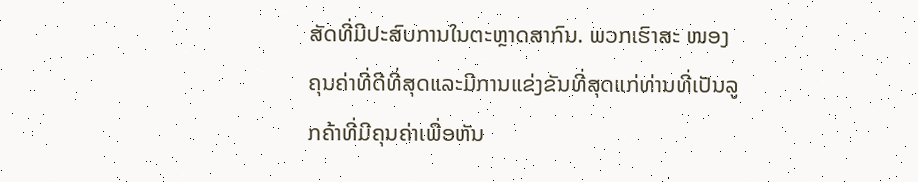ສັດທີ່ມີປະສົບການໃນຕະຫຼາດສາກົນ. ພວກເຮົາສະ ໜອງ ຄຸນຄ່າທີ່ດີທີ່ສຸດແລະມີການແຂ່ງຂັນທີ່ສຸດແກ່ທ່ານທີ່ເປັນລູກຄ້າທີ່ມີຄຸນຄ່າເພື່ອຫັນ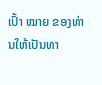ເປົ້າ ໝາຍ ຂອງທ່ານໃຫ້ເປັນທາ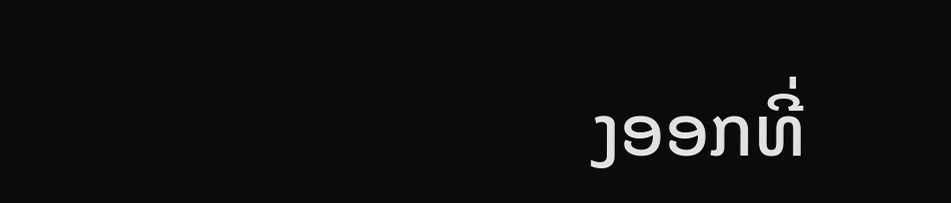ງອອກທີ່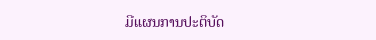ມີແຜນການປະຕິບັດ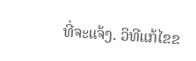ທີ່ຈະແຈ້ງ. ວິທີແກ້ໄຂຂ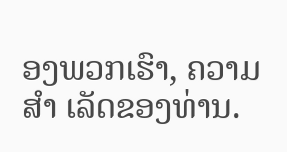ອງພວກເຮົາ, ຄວາມ ສຳ ເລັດຂອງທ່ານ.